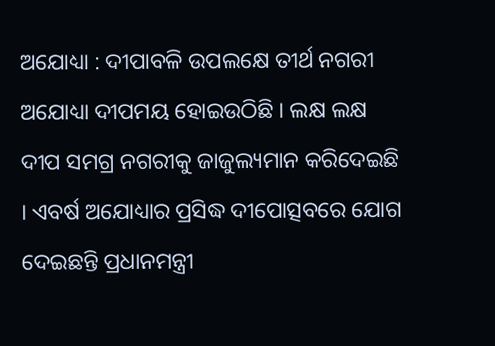ଅଯୋଧ୍ୟା : ଦୀପାବଳି ଉପଲକ୍ଷେ ତୀର୍ଥ ନଗରୀ ଅଯୋଧ୍ୟା ଦୀପମୟ ହୋଇଉଠିଛି । ଲକ୍ଷ ଲକ୍ଷ ଦୀପ ସମଗ୍ର ନଗରୀକୁ ଜାଜୁଲ୍ୟମାନ କରିଦେଇଛି । ଏବର୍ଷ ଅଯୋଧ୍ୟାର ପ୍ରସିଦ୍ଧ ଦୀପୋତ୍ସବରେ ଯୋଗ ଦେଇଛନ୍ତି ପ୍ରଧାନମନ୍ତ୍ରୀ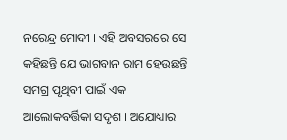ନରେନ୍ଦ୍ର ମୋଦୀ । ଏହି ଅବସରରେ ସେ କହିଛନ୍ତି ଯେ ଭାଗବାନ ରାମ ହେଉଛନ୍ତି ସମଗ୍ର ପୃଥିବୀ ପାଇଁ ଏକ ଆଲୋକବର୍ତ୍ତିକା ସଦୃଶ । ଅଯୋଧ୍ୟାର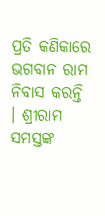ପ୍ରତି କଣିକାରେ ଭଗବାନ ରାମ ନିବାସ କରନ୍ତି । ଶ୍ରୀରାମ ସମସ୍ତଙ୍କ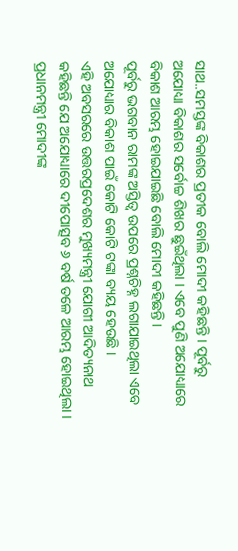ସାଥ..ସମସ୍ତଙ୍କ ବିକାଶର ପ୍ରତୀକ ବୋଲି ମୋଦୀ କହିଛନ୍ତି । ପୂର୍ବରୁ ଅଯୋଧ୍ୟା ବିକାଶର ସର୍ବୋଚ୍ଚ ଶିଖର ଛୁଇଁଥିଲା । ଏବେ ପୁଣି ଅଯୋଧ୍ୟାରେ ବିକାଶ ଆରମ୍ଭ ହୋଇଯାଇଛି ବୋଲି ମୋଦୀ କହିଛନ୍ତି ।
ପୂର୍ବରୁ ଭଗବାନ ରାମଙ୍କ ଅସ୍ତିତ୍ବ ଉପରେ ପ୍ରଶ୍ନଚିହ୍ନ ଲଗାଯାଇଥିଲା ଏବେ ଅଯୋଧ୍ୟାର ବିକାଶ ପାଇଁ କୋଟି କୋଟି ଟଙ୍କା ବ୍ୟୟ ହେଉଛି ।
ଏହି ଅବସରରେ ଉତ୍ତରପ୍ରଦେଶର ମୁଖ୍ୟମନ୍ତ୍ରୀ ଯୋଗୀ ଆଦିତ୍ୟନାଥ କହିଛନ୍ତି ଯେ ଅଯୋଧ୍ୟାରେ ଦୀପୋତ୍ସବ ୬ ବର୍ଷ ତଳେ ଆରମ୍ଭ ହୋଇଥିଲା । ପ୍ରଧାନମନ୍ତ୍ରୀ ମୋଦୀଙ୍କ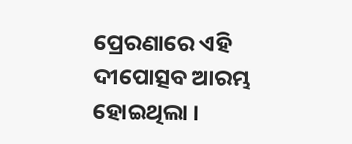ପ୍ରେରଣାରେ ଏହି ଦୀପୋତ୍ସବ ଆରମ୍ଭ ହୋଇଥିଲା ।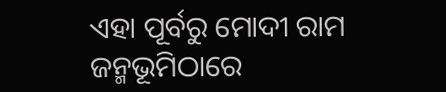ଏହା ପୂର୍ବରୁ ମୋଦୀ ରାମ ଜନ୍ମଭୂମିଠାରେ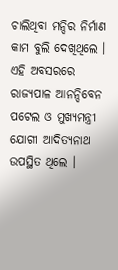ଚାଲିଥିବା ମନ୍ଦିର ନିର୍ମାଣ କାମ ବୁଲି ଦେଖିଥିଲେ । ଏହି ଅବସରରେ ରାଜ୍ୟପାଳ ଆନନ୍ଦିବେନ ପଟେଲ ଓ ମୁଖ୍ୟମନ୍ତ୍ରୀ ଯୋଗୀ ଆଦିତ୍ୟନାଥ ଉପସ୍ଥିତ ଥିଲେ ।